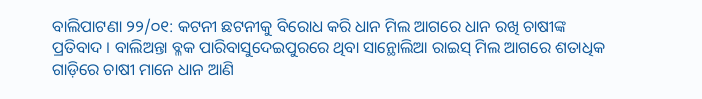ବାଲିପାଟଣା ୨୨/୦୧: କଟନୀ ଛଟନୀକୁ ବିରୋଧ କରି ଧାନ ମିଲ ଆଗରେ ଧାନ ରଖି ଚାଷୀଙ୍କ ପ୍ରତିବାଦ । ବାଲିଅନ୍ତା ବ୍ଳକ ପାରିବାସୁଦେଇପୁରରେ ଥିବା ସାନ୍ଥୋଲିଆ ରାଇସ୍ ମିଲ ଆଗରେ ଶତାଧିକ ଗାଡ଼ିରେ ଚାଷୀ ମାନେ ଧାନ ଆଣି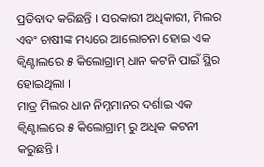ପ୍ରତିବାଦ କରିଛନ୍ତି । ସରକାରୀ ଅଧିକାରୀ, ମିଲର ଏବଂ ଚାଷୀଙ୍କ ମଧ୍ୟରେ ଆଲୋଚନା ହୋଇ ଏକ କ୍ଵିଣ୍ଟାଲରେ ୫ କିଲୋଗ୍ରାମ୍ ଧାନ କଟନି ପାଇଁ ସ୍ଥିର ହୋଇଥିଲା ।
ମାତ୍ର ମିଲର ଧାନ ନିମ୍ନମାନର ଦର୍ଶାଇ ଏକ କ୍ଵିଣ୍ଟାଲରେ ୫ କିଲୋଗ୍ରାମ୍ ରୁ ଅଧିକ କଟନୀ କରୁଛନ୍ତି ।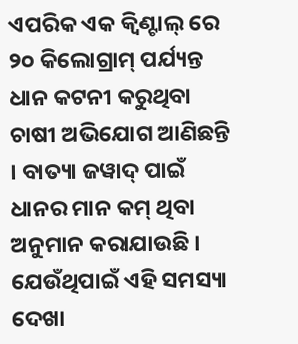ଏପରିକ ଏକ କ୍ଵିଣ୍ଟାଲ୍ ରେ ୨୦ କିଲୋଗ୍ରାମ୍ ପର୍ଯ୍ୟନ୍ତ ଧାନ କଟନୀ କରୁଥିବା ଚାଷୀ ଅଭିଯୋଗ ଆଣିଛନ୍ତି । ବାତ୍ୟା ଜୱାଦ୍ ପାଇଁ ଧାନର ମାନ କମ୍ ଥିବା ଅନୁମାନ କରାଯାଉଛି । ଯେଉଁଥିପାଇଁ ଏହି ସମସ୍ୟା ଦେଖା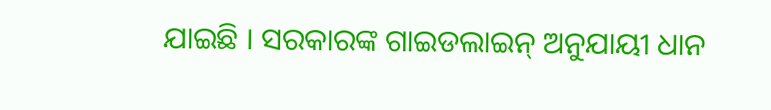ଯାଇଛି । ସରକାରଙ୍କ ଗାଇଡଲାଇନ୍ ଅନୁଯାୟୀ ଧାନ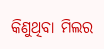କିଣୁଥିବା ମିଲର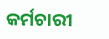କର୍ମଚାରୀ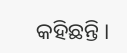କହିଛନ୍ତି ।